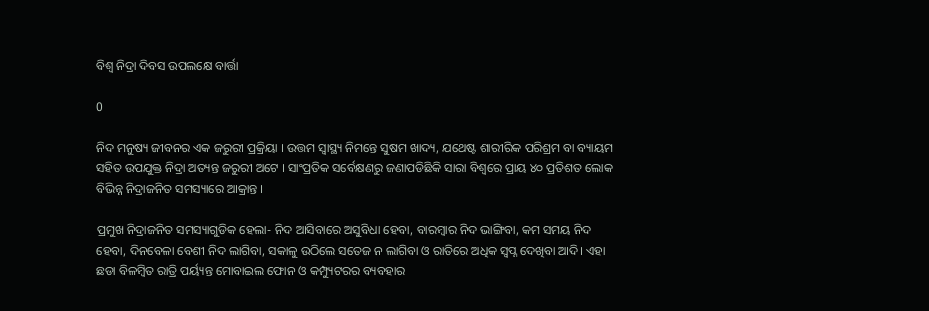ବିଶ୍ବ ନିଦ୍ରା ଦିବସ ଉପଲକ୍ଷେ ବାର୍ତ୍ତା

0

ନିଦ ମନୁଷ୍ୟ ଜୀବନର ଏକ ଜରୁରୀ ପ୍ରକ୍ରିୟା । ଉତ୍ତମ ସ୍ୱାସ୍ଥ୍ୟ ନିମନ୍ତେ ସୁଷମ ଖାଦ୍ୟ, ଯଥେଷ୍ଟ ଶାରୀରିକ ପରିଶ୍ରମ ବା ବ୍ୟାୟମ ସହିତ ଉପଯୁକ୍ତ ନିଦ୍ରା ଅତ୍ୟନ୍ତ ଜରୁରୀ ଅଟେ । ସାଂପ୍ରତିକ ସର୍ବେକ୍ଷଣରୁ ଜଣାପଡିଛିକି ସାରା ବିଶ୍ବରେ ପ୍ରାୟ ୪୦ ପ୍ରତିଶତ ଲୋକ ବିଭିନ୍ନ ନିଦ୍ରାଜନିତ ସମସ୍ୟାରେ ଆକ୍ରାନ୍ତ ।

ପ୍ରମୁଖ ନିଦ୍ରାଜନିତ ସମସ୍ୟାଗୁଡିକ ହେଲା- ନିଦ ଆସିବାରେ ଅସୁବିଧା ହେବା, ବାରମ୍ବାର ନିଦ ଭାଙ୍ଗିବା, କମ ସମୟ ନିଦ ହେବା, ଦିନବେଳା ବେଶୀ ନିଦ ଲାଗିବା, ସକାଳୁ ଉଠିଲେ ସତେଜ ନ ଲାଗିବା ଓ ରାତିରେ ଅଧିକ ସ୍ବପ୍ନ ଦେଖିବା ଆଦି। ଏହା ଛଡା ବିଳମ୍ବିତ ରାତ୍ରି ପର୍ୟ୍ୟନ୍ତ ମୋବାଇଲ ଫୋନ ଓ କମ୍ପ୍ୟୁଟରର ବ୍ୟବହାର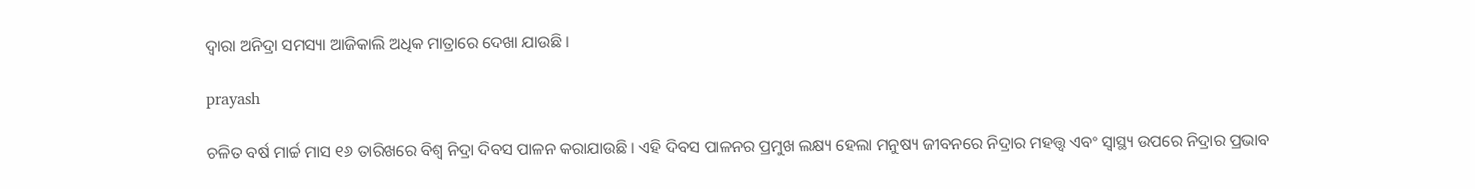ଦ୍ବାରା ଅନିଦ୍ରା ସମସ୍ୟା ଆଜିକାଲି ଅଧିକ ମାତ୍ରାରେ ଦେଖା ଯାଉଛି ।

prayash

ଚଳିତ ବର୍ଷ ମାର୍ଚ୍ଚ ମାସ ୧୬ ତାରିଖରେ ବିଶ୍ବ ନିଦ୍ରା ଦିବସ ପାଳନ କରାଯାଉଛି । ଏହି ଦିବସ ପାଳନର ପ୍ରମୁଖ ଲକ୍ଷ୍ୟ ହେଲା ମନୁଷ୍ୟ ଜୀବନରେ ନିଦ୍ରାର ମହତ୍ତ୍ବ ଏବଂ ସ୍ୱାସ୍ଥ୍ୟ ଉପରେ ନିଦ୍ରାର ପ୍ରଭାବ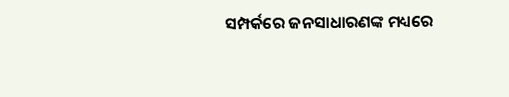ସମ୍ପର୍କରେ ଜନସାଧାରଣଙ୍କ ମଧ୍ୟରେ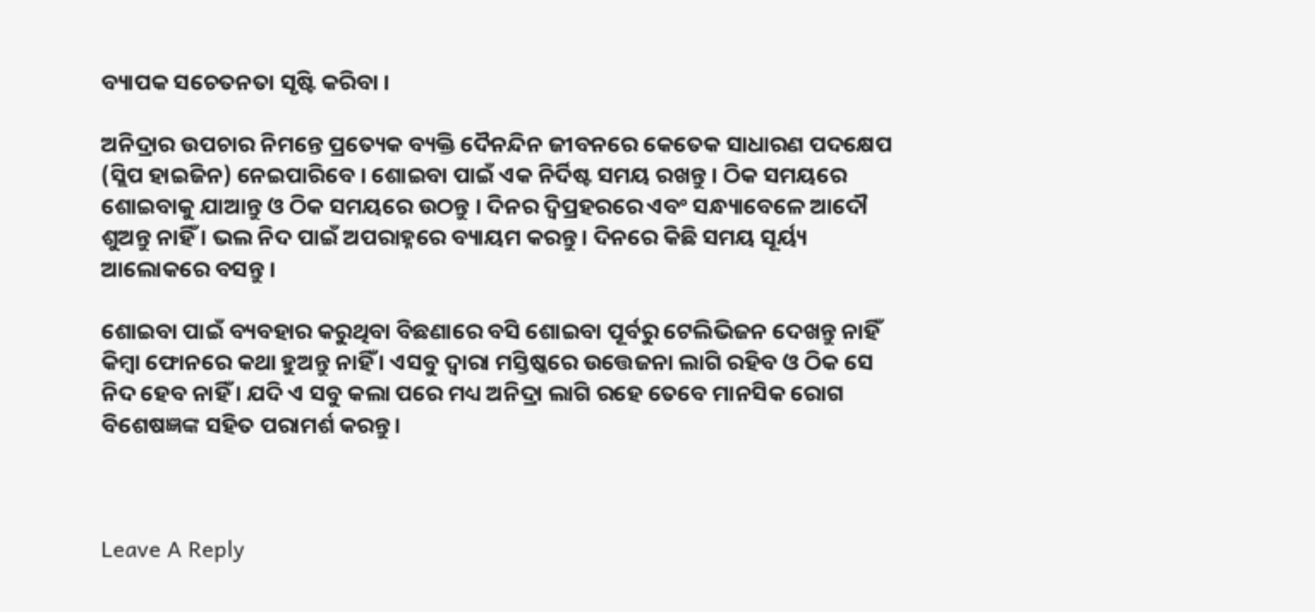ବ୍ୟାପକ ସଚେତନତା ସୃଷ୍ଟି କରିବା ।

ଅନିଦ୍ରାର ଉପଚାର ନିମନ୍ତେ ପ୍ରତ୍ୟେକ ବ୍ୟକ୍ତି ଦୈନନ୍ଦିନ ଜୀବନରେ କେତେକ ସାଧାରଣ ପଦକ୍ଷେପ (ସ୍ଲିପ ହାଇଜିନ) ନେଇପାରିବେ । ଶୋଇବା ପାଇଁ ଏକ ନିର୍ଦିଷ୍ଟ ସମୟ ରଖନ୍ତୁ । ଠିକ ସମୟରେ ଶୋଇବାକୁ ଯାଆନ୍ତୁ ଓ ଠିକ ସମୟରେ ଉଠନ୍ତୁ । ଦିନର ଦ୍ବିପ୍ରହରରେ ଏବଂ ସନ୍ଧ୍ୟାବେଳେ ଆଦୌ ଶୁଅନ୍ତୁ ନାହିଁ । ଭଲ ନିଦ ପାଇଁ ଅପରାହ୍ନରେ ବ୍ୟାୟମ କରନ୍ତୁ। ଦିନରେ କିଛି ସମୟ ସୂର୍ୟ୍ୟ ଆଲୋକରେ ବସନ୍ତୁ ।

ଶୋଇବା ପାଇଁ ବ୍ୟବହାର କରୁଥିବା ବିଛଣାରେ ବସି ଶୋଇବା ପୂର୍ବରୁ ଟେଲିଭିଜନ ଦେଖନ୍ତୁ ନାହିଁ କିମ୍ବା ଫୋନରେ କଥା ହୁଅନ୍ତୁ ନାହିଁ । ଏସବୁ ଦ୍ବାରା ମସ୍ତିଷ୍କରେ ଉତ୍ତେଜନା ଲାଗି ରହିବ ଓ ଠିକ ସେ ନିଦ ହେବ ନାହିଁ । ଯଦି ଏ ସବୁ କଲା ପରେ ମଧ୍ୟ ଅନିଦ୍ରା ଲାଗି ରହେ ତେବେ ମାନସିକ ରୋଗ ବିଶେଷଜ୍ଞଙ୍କ ସହିତ ପରାମର୍ଶ କରନ୍ତୁ।



Leave A Reply